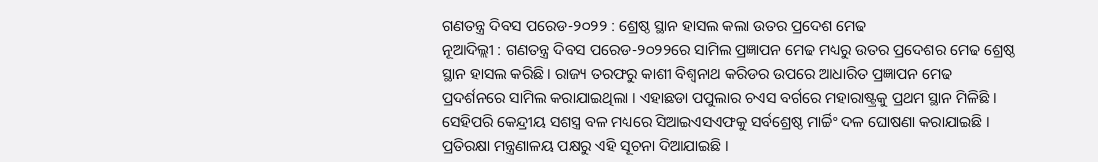ଗଣତନ୍ତ୍ର ଦିବସ ପରେଡ-୨୦୨୨ : ଶ୍ରେଷ୍ଠ ସ୍ଥାନ ହାସଲ କଲା ଉତର ପ୍ରଦେଶ ମେଢ
ନୂଆଦିଲ୍ଲୀ : ଗଣତନ୍ତ୍ର ଦିବସ ପରେଡ-୨୦୨୨ରେ ସାମିଲ ପ୍ରଜ୍ଞାପନ ମେଢ ମଧ୍ୟରୁ ଉତର ପ୍ରଦେଶର ମେଢ ଶ୍ରେଷ୍ଠ ସ୍ଥାନ ହାସଲ କରିଛି । ରାଜ୍ୟ ତରଫରୁ କାଶୀ ବିଶ୍ୱନାଥ କରିଡର ଉପରେ ଆଧାରିତ ପ୍ରଜ୍ଞାପନ ମେଢ ପ୍ରଦର୍ଶନରେ ସାମିଲ କରାଯାଇଥିଲା । ଏହାଛଡା ପପୁଲାର ଚଏସ ବର୍ଗରେ ମହାରାଷ୍ଟ୍ରକୁ ପ୍ରଥମ ସ୍ଥାନ ମିଳିଛି । ସେହିପରି କେନ୍ଦ୍ରୀୟ ସଶସ୍ତ୍ର ବଳ ମଧ୍ୟରେ ସିଆଇଏସଏଫକୁ ସର୍ବଶ୍ରେଷ୍ଠ ମାର୍ଚ୍ଚିଂ ଦଳ ଘୋଷଣା କରାଯାଇଛି । ପ୍ରତିରକ୍ଷା ମନ୍ତ୍ରଣାଳୟ ପକ୍ଷରୁ ଏହି ସୂଚନା ଦିଆଯାଇଛି ।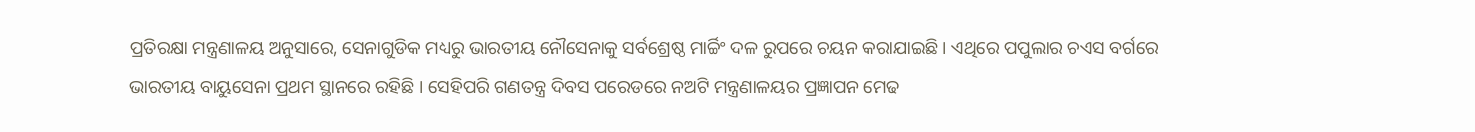ପ୍ରତିରକ୍ଷା ମନ୍ତ୍ରଣାଳୟ ଅନୁସାରେ, ସେନାଗୁଡିକ ମଧ୍ୟରୁ ଭାରତୀୟ ନୌସେନାକୁ ସର୍ବଶ୍ରେଷ୍ଠ ମାର୍ଚ୍ଚିଂ ଦଳ ରୁପରେ ଚୟନ କରାଯାଇଛି । ଏଥିରେ ପପୁଲାର ଚଏସ ବର୍ଗରେ ଭାରତୀୟ ବାୟୁସେନା ପ୍ରଥମ ସ୍ଥାନରେ ରହିଛି । ସେହିପରି ଗଣତନ୍ତ୍ର ଦିବସ ପରେଡରେ ନଅଟି ମନ୍ତ୍ରଣାଳୟର ପ୍ରଜ୍ଞାପନ ମେଢ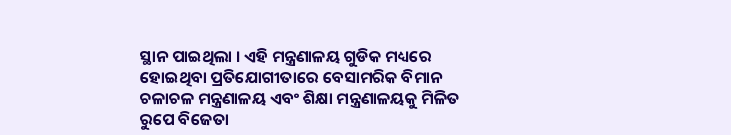ସ୍ଥାନ ପାଇଥିଲା । ଏହି ମନ୍ତ୍ରଣାଳୟ ଗୁଡିକ ମଧ୍ୟରେ ହୋଇଥିବା ପ୍ରତିଯୋଗୀତାରେ ବେସାମରିକ ବିମାନ ଚଳାଚଳ ମନ୍ତ୍ରଣାଳୟ ଏବଂ ଶିକ୍ଷା ମନ୍ତ୍ରଣାଳୟକୁ ମିଳିତ ରୁପେ ବିଜେତା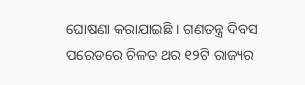ଘୋଷଣା କରାଯାଇଛି । ଗଣତନ୍ତ୍ର ଦିବସ ପରେଡରେ ଚିଳତ ଥର ୧୨ଟି ରାଜ୍ୟର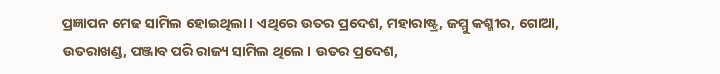ପ୍ରଜ୍ଞାପନ ମେଢ ସାମିଲ ହୋଇଥିଲା । ଏଥିରେ ଉତର ପ୍ରଦେଶ, ମହାରାଷ୍ଟ୍ର, ଜମ୍ମୁ କଶ୍ମୀର, ଗୋଆ, ଉତରାଖଣ୍ଡ, ପଞ୍ଜାବ ପରି ରାଜ୍ୟ ସାମିଲ ଥିଲେ । ଉତର ପ୍ରଦେଶ,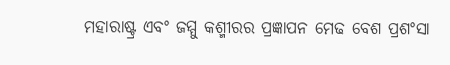ମହାରାଷ୍ଟ୍ର ଏବଂ ଜମ୍ମୁ କଶ୍ମୀରର ପ୍ରଜ୍ଞାପନ ମେଢ ବେଶ ପ୍ରଶଂସା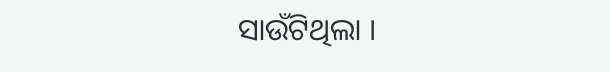ସାଉଁଟିଥିଲା ।